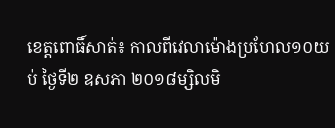ខេត្តពោធិ៍សាត់៖ កាលពីវេលាម៉ោងប្រហែល១០យប់ ថ្ងៃទី២ ឧសភា ២០១៨ម្សិលមិ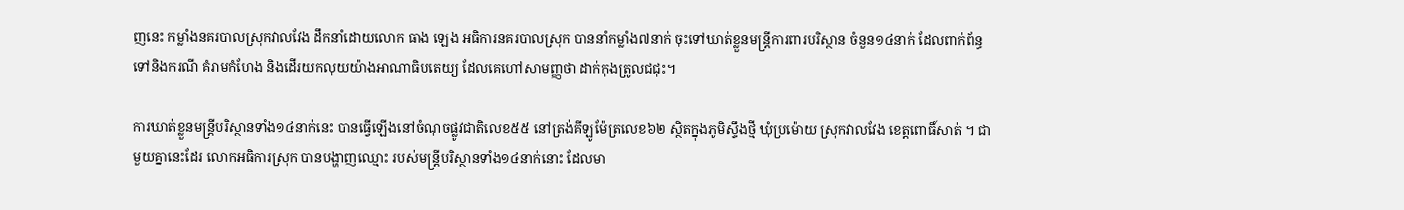ញនេះ កម្លាំងនគរបាលស្រុកវាលវែង ដឹកនាំដោយលោក ធាង ឡេង អធិការនគរបាលស្រុក បាននាំកម្លាំង៧នាក់ ចុះទៅឃាត់ខ្លួនមន្ត្រីការពារបរិស្ថាន ចំនួន១៤នាក់ ដែលពាក់ព័ន្ធទៅនិងករណី គំរាមកំហែង និងដើរយកលុយយ៉ាងអាណាធិបតេយ្យ ដែលគេហៅសាមញ្ញថា ដាក់កុងត្រូលជជុះ។

ការឃាត់ខ្លួនមន្ត្រីបរិស្ថានទាំង១៤នាក់នេះ បានធ្វើឡើងនៅចំណុចផ្លូវជាតិលេខ៥៥ នៅត្រង់គីឡូម៉ែត្រលេខ៦២ ស្ថិតក្នុងភូមិស្ទឹងថ្មី ឃុំប្រម៉ោយ ស្រុកវាលវែង ខេត្តពោធិ៍សាត់ ។ ជាមួយគ្នានេះដែរ លោកអធិការស្រុក បានបង្ហាញឈ្មោះ របស់មន្ត្រីបរិស្ថានទាំង១៤នាក់នោះ ដែលមា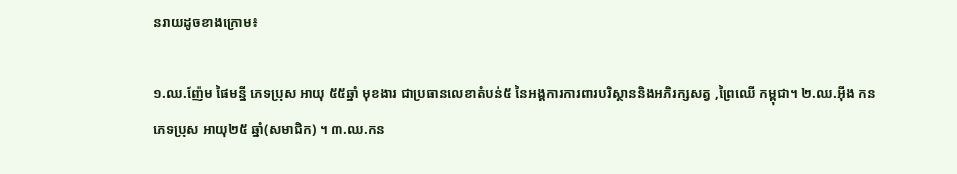នរាយដូចខាងក្រោម៖

១.ឈ.ញ៉ែម ផៃមន្នី ភេទប្រុស អាយុ ៥៥ឆ្នាំ មុខងារ ជាប្រធានលេខាតំបន់៥ នៃអង្គការការពារបរិស្ថាននិងអភិរក្សសត្វ ,ព្រៃឈើ កម្ពុជា។ ២.ឈ.អ៊ីង កន ភេទប្រុស អាយុ២៥ ឆ្នាំ(សមាជិក) ។ ៣.ឈ.កន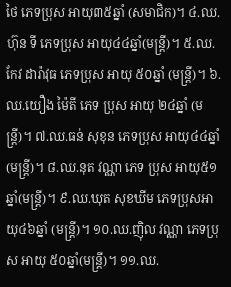ថៃ ភេទប្រុស អាយុ៣៥ឆ្នាំ (សមាជិក)។ ៤.ឈ.ហ៊ុន ទី ភេទប្រុស អាយុ៤៤ឆ្នាំ(មន្ត្រី)។ ៥.ឈ.កែវ ដារ៉ាវុធ ភេទប្រុស អាយុ ៥០ឆ្នាំ (មន្ត្រី)។ ៦.ឈ.យឿង ម៉ៃតី ភេទ ប្រុស អាយុ ២៤ឆ្នាំ (មន្ត្រី)។ ៧.ឈ.ធន់ សុខុន ភេទប្រុស អាយុ៤៤ឆ្នាំ(មន្ត្រី)។ ៨.ឈ.នុត វណ្ណា ភេទ ប្រុស អាយុ៥១ឆ្នាំ(មន្ត្រី)។ ៩.ឈ.ឃុត សុខឃីម ភេទប្រុសអាយុ៤៦ឆ្នាំ (មន្ត្រី)។ ១០.ឈ.ញ៉ិល វណ្ណា ភេទប្រុស អាយុ ៥០ឆ្នាំ(មន្ត្រី)។ ១១.ឈ.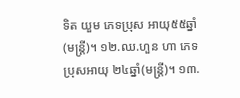ទិត យួម ភេទប្រុស អាយុ៥៥ឆ្នាំ(មន្ត្រី)។ ១២.ឈ.ហួន ហា ភេទប្រុសអាយុ ២៤ឆ្នាំ(មន្ត្រី)។ ១៣.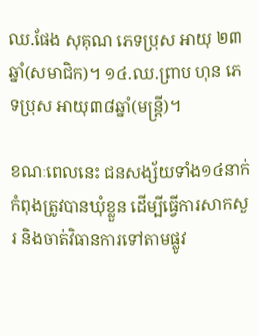ឈ.ផែង សុគុណ ភេទប្រុស អាយុ ២៣ឆ្នាំ(សមាជិក)។ ១៤.ឈ.ព្រាប ហុន ភេទប្រុស អាយុ៣៨ឆ្នាំ(មន្ត្រី)។

ខណៈពេលនេះ ជនសង្ស័យទាំង១៤នាក់ កំពុងត្រូវបានឃុំខ្លួន ដើម្បីធ្វើការសាកសួរ និងចាត់វិធានការទៅតាមផ្លូវ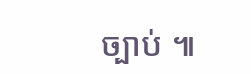ច្បាប់ ៕